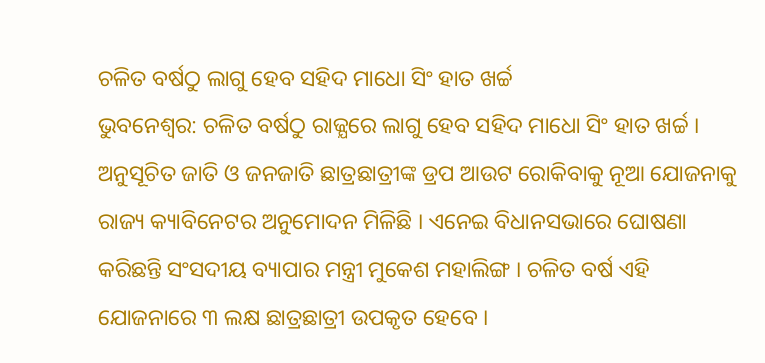ଚଳିତ ବର୍ଷଠୁ ଲାଗୁ ହେବ ସହିଦ ମାଧୋ ସିଂ ହାତ ଖର୍ଚ୍ଚ
ଭୁବନେଶ୍ବର: ଚଳିତ ବର୍ଷଠୁ ରାଜ୍ଯରେ ଲାଗୁ ହେବ ସହିଦ ମାଧୋ ସିଂ ହାତ ଖର୍ଚ୍ଚ । ଅନୁସୂଚିତ ଜାତି ଓ ଜନଜାତି ଛାତ୍ରଛାତ୍ରୀଙ୍କ ଡ୍ରପ ଆଉଟ ରୋକିବାକୁ ନୂଆ ଯୋଜନାକୁ ରାଜ୍ୟ କ୍ୟାବିନେଟର ଅନୁମୋଦନ ମିଳିଛି । ଏନେଇ ବିଧାନସଭାରେ ଘୋଷଣା କରିଛନ୍ତି ସଂସଦୀୟ ବ୍ୟାପାର ମନ୍ତ୍ରୀ ମୁକେଶ ମହାଲିଙ୍ଗ । ଚଳିତ ବର୍ଷ ଏହି ଯୋଜନାରେ ୩ ଲକ୍ଷ ଛାତ୍ରଛାତ୍ରୀ ଉପକୃତ ହେବେ ।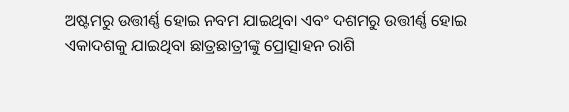ଅଷ୍ଟମରୁ ଉତ୍ତୀର୍ଣ୍ଣ ହୋଇ ନବମ ଯାଇଥିବା ଏବଂ ଦଶମରୁ ଉତ୍ତୀର୍ଣ୍ଣ ହୋଇ ଏକାଦଶକୁ ଯାଇଥିବା ଛାତ୍ରଛାତ୍ରୀଙ୍କୁ ପ୍ରୋତ୍ସାହନ ରାଶି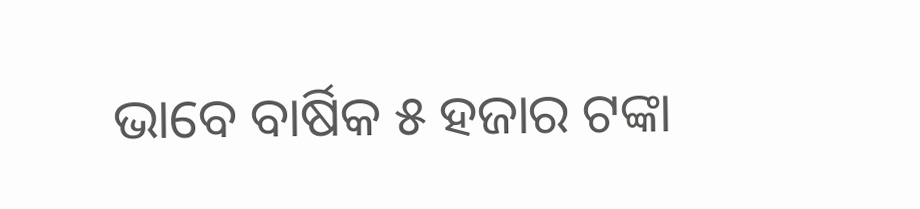ଭାବେ ବାର୍ଷିକ ୫ ହଜାର ଟଙ୍କା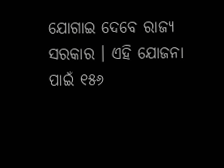ଯୋଗାଇ ଦେବେ ରାଜ୍ୟ ସରକାର । ଏହି ଯୋଜନା ପାଇଁ ୧୫୬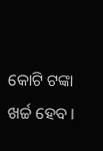କୋଟି ଟଙ୍କା ଖର୍ଚ୍ଚ ହେବ ।